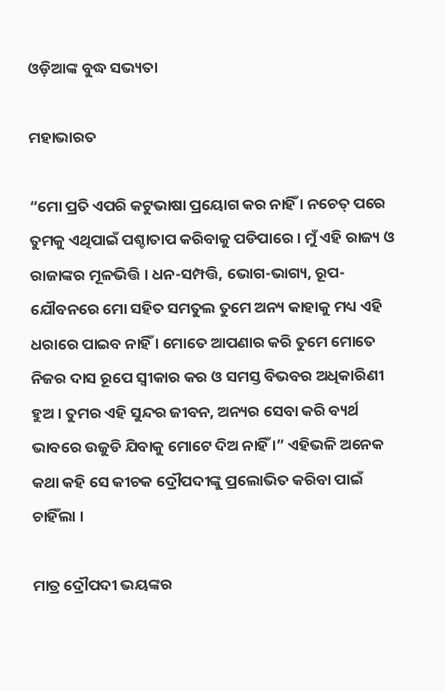ଓଡ଼ିଆଙ୍କ ବୁଦ୍ଧ ସଭ୍ୟତା

ମହାଭାରତ

“ମୋ ପ୍ରତି ଏପରି କଟୁଭାଷା ପ୍ରୟୋଗ କର ନାହିଁ । ନଚେତ୍ ପରେ ତୁମକୁ ଏଥିପାଇଁ ପଶ୍ଚାତାପ କରିବାକୁ ପଡିପାରେ । ମୁଁ ଏହି ରାଜ୍ୟ ଓ ରାଜାଙ୍କର ମୂଳଭିତ୍ତି । ଧନ-ସମ୍ପତ୍ତି, ଭୋଗ-ଭାଗ୍ୟ, ରୂପ-ଯୌବନରେ ମୋ ସହିତ ସମତୁଲ ତୁମେ ଅନ୍ୟ କାହାକୁ ମଧ୍ୟ ଏହି ଧରାରେ ପାଇବ ନାହିଁ । ମୋତେ ଆପଣାର କରି ତୁମେ ମୋତେ ନିଜର ଦାସ ରୂପେ ସ୍ୱୀକାର କର ଓ ସମସ୍ତ ବିଭବର ଅଧିକାରିଣୀ ହୁଅ । ତୁମର ଏହି ସୁନ୍ଦର ଜୀବନ, ଅନ୍ୟର ସେବା କରି ବ୍ୟର୍ଥ ଭାବରେ ଉଜୁଡି ଯିବାକୁ ମୋଟେ ଦିଅ ନାହିଁ ।” ଏହିଭଳି ଅନେକ କଥା କହି ସେ କୀଚକ ଦ୍ରୌପଦୀଙ୍କୁ ପ୍ରଲୋଭିତ କରିବା ପାଇଁ ଚାହିଁଲା ।

ମାତ୍ର ଦ୍ରୌପଦୀ ଭୟଙ୍କର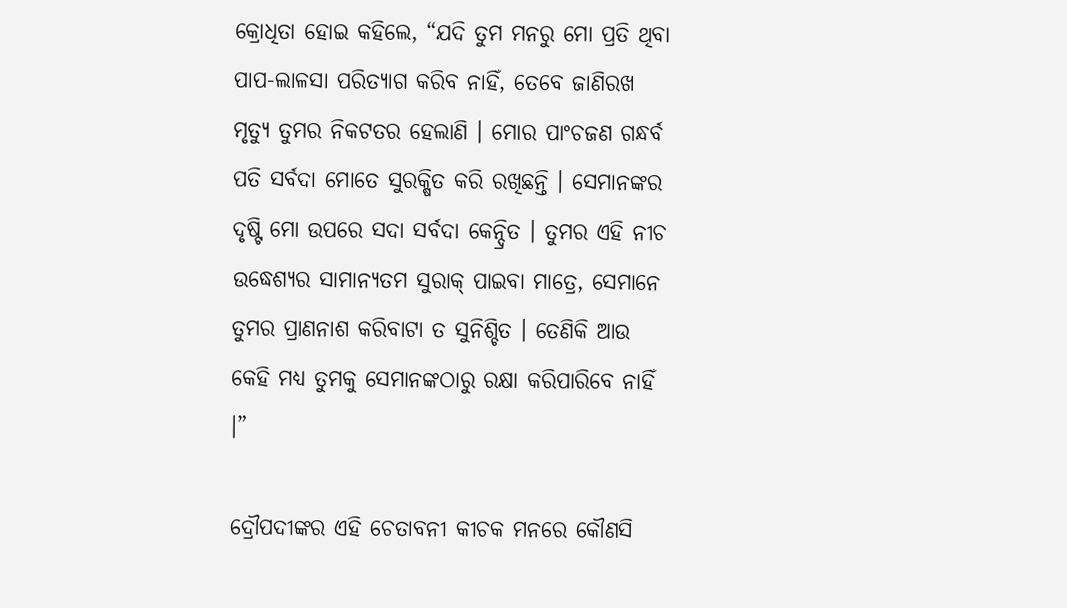କ୍ରୋଧିତା ହୋଇ କହିଲେ, “ଯଦି ତୁମ ମନରୁ ମୋ ପ୍ରତି ଥିବା ପାପ-ଲାଳସା ପରିତ୍ୟାଗ କରିବ ନାହିଁ, ତେବେ ଜାଣିରଖ ମୃତ୍ୟୁ ତୁମର ନିକଟତର ହେଲାଣି । ମୋର ପାଂଚଜଣ ଗନ୍ଧର୍ବ ପତି ସର୍ବଦା ମୋତେ ସୁରକ୍ଷିତ କରି ରଖିଛନ୍ତି । ସେମାନଙ୍କର ଦୃଷ୍ଟି ମୋ ଉପରେ ସଦା ସର୍ବଦା କେନ୍ଦ୍ରିତ । ତୁମର ଏହି ନୀଚ ଉଦ୍ଧେଶ୍ୟର ସାମାନ୍ୟତମ ସୁରାକ୍ ପାଇବା ମାତ୍ରେ, ସେମାନେ ତୁମର ପ୍ରାଣନାଶ କରିବାଟା ତ ସୁନିଶ୍ଚିତ । ତେଣିକି ଆଉ କେହି ମଧ୍ୟ ତୁମକୁ ସେମାନଙ୍କଠାରୁ ରକ୍ଷା କରିପାରିବେ ନାହିଁ ।”

ଦ୍ରୌପଦୀଙ୍କର ଏହି ଚେତାବନୀ କୀଚକ ମନରେ କୌଣସି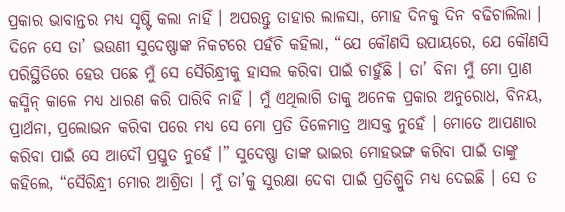ପ୍ରକାର ଭାବାନ୍ତର ମଧ୍ୟ ସୃଷ୍ଟି କଲା ନାହିଁ । ଅପରନ୍ତୁ ତାହାର ଲାଳସା, ମୋହ ଦିନକୁ ଦିନ ବଢିଚାଲିଲା । ଦିନେ ସେ ତା’ ଭଉଣୀ ସୁଦେଷ୍ଣାଙ୍କ ନିକଟରେ ପହଁଚି କହିଲା, “ଯେ କୌଣସି ଉପାୟରେ, ଯେ କୌଣସି ପରିସ୍ଥିତିରେ ହେଉ ପଛେ ମୁଁ ସେ ସୈରିନ୍ଧ୍ରୀକୁ ହାସଲ କରିବା ପାଇଁ ଚାହୁଁଛି । ତା’ ବିନା ମୁଁ ମୋ ପ୍ରାଣ କସ୍ମିନ୍ କାଳେ ମଧ୍ୟ ଧାରଣ କରି ପାରିବି ନାହିଁ । ମୁଁ ଏଥିଲାଗି ତାକୁ ଅନେକ ପ୍ରକାର ଅନୁରୋଧ, ବିନୟ, ପ୍ରାର୍ଥନା, ପ୍ରଲୋଭନ କରିବା ପରେ ମଧ୍ୟ ସେ ମୋ ପ୍ରତି ତିଳେମାତ୍ର ଆସକ୍ତ ନୁହେଁ । ମୋତେ ଆପଣାର କରିବା ପାଇଁ ସେ ଆଦୌ ପ୍ରସ୍ତୁତ ନୁହେଁ ।” ସୁଦେଷ୍ଣା ତାଙ୍କ ଭାଇର ମୋହଭଙ୍ଗ କରିବା ପାଇଁ ତାଙ୍କୁ କହିଲେ, “ସୈରିନ୍ଧ୍ରୀ ମୋର ଆଶ୍ରିତା । ମୁଁ ତା’କୁ ସୁରକ୍ଷା ଦେବା ପାଇଁ ପ୍ରତିଶ୍ରୁତି ମଧ୍ୟ ଦେଇଛି । ସେ ତ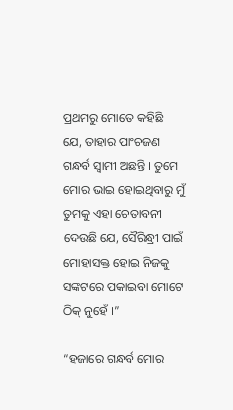ପ୍ରଥମରୁ ମୋତେ କହିଛି ଯେ, ତାହାର ପାଂଚଜଣ ଗନ୍ଧର୍ବ ସ୍ୱାମୀ ଅଛନ୍ତି । ତୁମେ ମୋର ଭାଇ ହୋଇଥିବାରୁ ମୁଁ ତୁମକୁ ଏହା ଚେତାବନୀ ଦେଉଛି ଯେ, ସୈରିନ୍ଧ୍ରୀ ପାଇଁ ମୋହାସକ୍ତ ହୋଇ ନିଜକୁ ସଙ୍କଟରେ ପକାଇବା ମୋଟେ ଠିକ୍ ନୁହେଁ ।”

“ହଜାରେ ଗନ୍ଧର୍ବ ମୋର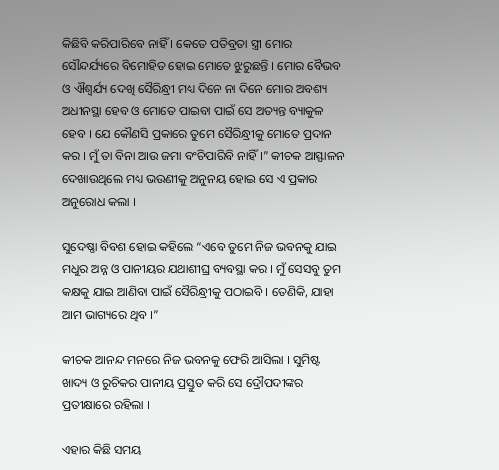କିଛିବି କରିପାରିବେ ନାହିଁ । କେତେ ପତିବ୍ରତା ସ୍ତ୍ରୀ ମୋର ସୌନ୍ଦର୍ଯ୍ୟରେ ବିମୋହିତ ହୋଇ ମୋତେ ଝୁରୁଛନ୍ତି । ମୋର ବୈଭବ ଓ ଐଶ୍ୱର୍ଯ୍ୟ ଦେଖି ସୈରିନ୍ଧ୍ରୀ ମଧ୍ୟ ଦିନେ ନା ଦିନେ ମୋର ଅବଶ୍ୟ ଅଧୀନସ୍ଥା ହେବ ଓ ମୋତେ ପାଇବା ପାଇଁ ସେ ଅତ୍ୟନ୍ତ ବ୍ୟାକୁଳ ହେବ । ଯେ କୌଣସି ପ୍ରକାରେ ତୁମେ ସୈରିନ୍ଧ୍ରୀକୁ ମୋତେ ପ୍ରଦାନ କର । ମୁଁ ତା ବିନା ଆଉ ଜମା ବଂଚିପାରିବି ନାହିଁ ।” କୀଚକ ଆସ୍ଫାଳନ ଦେଖାଉଥିଲେ ମଧ୍ୟ ଭଉଣୀକୁ ଅନୁନୟ ହୋଇ ସେ ଏ ପ୍ରକାର ଅନୁରୋଧ କଲା ।

ସୁଦେଷ୍ଣା ବିବଶ ହୋଇ କହିଲେ “ଏବେ ତୁମେ ନିଜ ଭବନକୁ ଯାଇ ମଧୁର ଅନ୍ନ ଓ ପାନୀୟର ଯଥାଶୀଘ୍ର ବ୍ୟବସ୍ଥା କର । ମୁଁ ସେସବୁ ତୁମ କକ୍ଷକୁ ଯାଇ ଆଣିବା ପାଇଁ ସୈରିନ୍ଧ୍ରୀକୁ ପଠାଇବି । ତେଣିକି, ଯାହା ଆମ ଭାଗ୍ୟରେ ଥିବ ।”

କୀଚକ ଆନନ୍ଦ ମନରେ ନିଜ ଭବନକୁ ଫେରି ଆସିଲା । ସୁମିଷ୍ଟ ଖାଦ୍ୟ ଓ ରୁଚିକର ପାନୀୟ ପ୍ରସ୍ତୁତ କରି ସେ ଦ୍ରୌପଦୀଙ୍କର ପ୍ରତୀକ୍ଷାରେ ରହିଲା ।

ଏହାର କିଛି ସମୟ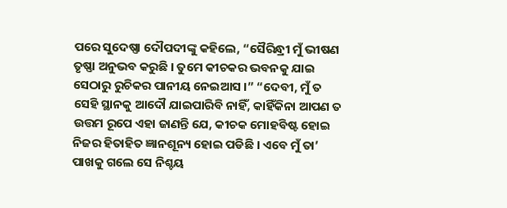ପରେ ସୁଦେଷ୍ଣା ଦୌପଦୀଙ୍କୁ କହିଲେ, “ସୈରିନ୍ଧ୍ରୀ ମୁଁ ଭୀଷଣ ତୃଷ୍ଣା ଅନୁଭବ କରୁଛି । ତୁମେ କୀଚକର ଭବନକୁ ଯାଇ ସେଠାରୁ ରୁଚିକର ପାନୀୟ ନେଇଆସ ।” “ଦେବୀ, ମୁଁ ତ ସେହି ସ୍ଥାନକୁ ଆଦୌ ଯାଇପାରିବି ନାହିଁ, କାହିଁକିନା ଆପଣ ତ ଉତ୍ତମ ରୂପେ ଏହା ଜାଣନ୍ତି ଯେ, କୀଚକ ମୋହବିଷ୍ଟ ହୋଇ ନିଜର ହିତାହିତ ଜ୍ଞାନଶୂନ୍ୟ ହୋଇ ପଡିଛି । ଏବେ ମୁଁ ତା’ ପାଖକୁ ଗଲେ ସେ ନିଶ୍ଚୟ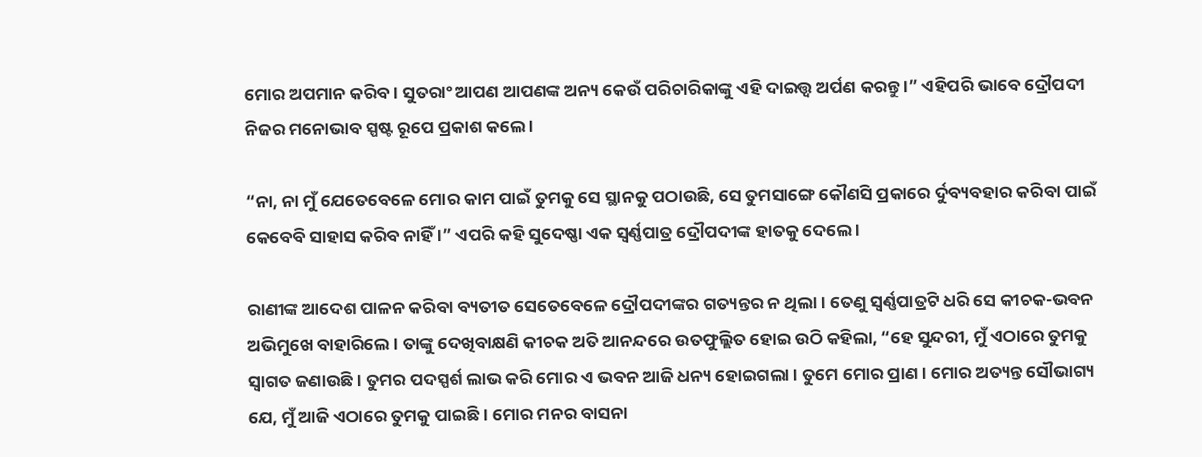ମୋର ଅପମାନ କରିବ । ସୁତରାଂ ଆପଣ ଆପଣଙ୍କ ଅନ୍ୟ କେଉଁ ପରିଚାରିକାଙ୍କୁ ଏହି ଦାଇତ୍ତ୍ଵ ଅର୍ପଣ କରନ୍ତୁ ।” ଏହିପରି ଭାବେ ଦ୍ରୌପଦୀ ନିଜର ମନୋଭାବ ସ୍ପଷ୍ଟ ରୂପେ ପ୍ରକାଶ କଲେ ।

“ନା, ନା ମୁଁ ଯେତେବେଳେ ମୋର କାମ ପାଇଁ ତୁମକୁ ସେ ସ୍ଥାନକୁ ପଠାଉଛି, ସେ ତୁମସାଙ୍ଗେ କୌଣସି ପ୍ରକାରେ ର୍ଦୁବ୍ୟବହାର କରିବା ପାଇଁ କେବେବି ସାହାସ କରିବ ନାହିଁ ।” ଏପରି କହି ସୁଦେଷ୍ଣା ଏକ ସ୍ୱର୍ଣ୍ଣପାତ୍ର ଦ୍ରୌପଦୀଙ୍କ ହାତକୁ ଦେଲେ ।

ରାଣୀଙ୍କ ଆଦେଶ ପାଳନ କରିବା ବ୍ୟତୀତ ସେତେବେଳେ ଦ୍ରୌପଦୀଙ୍କର ଗତ୍ୟନ୍ତର ନ ଥିଲା । ତେଣୁ ସ୍ୱର୍ଣ୍ଣପାତ୍ରଟି ଧରି ସେ କୀଚକ-ଭବନ ଅଭିମୁଖେ ବାହାରିଲେ । ତାଙ୍କୁ ଦେଖିବାକ୍ଷଣି କୀଚକ ଅତି ଆନନ୍ଦରେ ଉତଫୁଲ୍ଲିତ ହୋଇ ଉଠି କହିଲା, “ହେ ସୁନ୍ଦରୀ, ମୁଁ ଏଠାରେ ତୁମକୁ ସ୍ୱାଗତ ଜଣାଉଛି । ତୁମର ପଦସ୍ପର୍ଶ ଲାଭ କରି ମୋର ଏ ଭବନ ଆଜି ଧନ୍ୟ ହୋଇଗଲା । ତୁମେ ମୋର ପ୍ରାଣ । ମୋର ଅତ୍ୟନ୍ତ ସୌଭାଗ୍ୟ ଯେ, ମୁଁ ଆଜି ଏଠାରେ ତୁମକୁ ପାଇଛି । ମୋର ମନର ବାସନା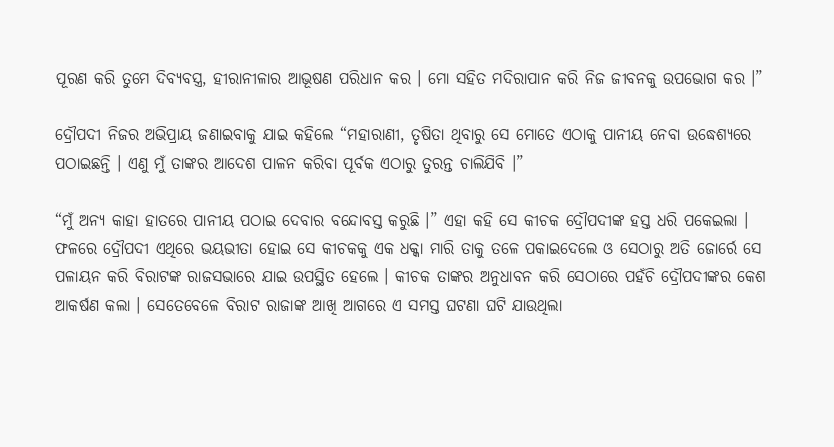ପୂରଣ କରି ତୁମେ ଦିବ୍ୟବସ୍ତ୍ର, ହୀରାନୀଳାର ଆଭୂଷଣ ପରିଧାନ କର । ମୋ ସହିତ ମଦିରାପାନ କରି ନିଜ ଜୀବନକୁ ଉପଭୋଗ କର ।”

ଦ୍ରୌପଦୀ ନିଜର ଅଭିପ୍ରାୟ ଜଣାଇବାକୁ ଯାଇ କହିଲେ “ମହାରାଣୀ, ତୃଷିତା ଥିବାରୁ ସେ ମୋତେ ଏଠାକୁ ପାନୀୟ ନେବା ଉଦ୍ଧେଶ୍ୟରେ ପଠାଇଛନ୍ତି । ଏଣୁ ମୁଁ ତାଙ୍କର ଆଦେଶ ପାଳନ କରିବା ପୂର୍ବକ ଏଠାରୁ ତୁରନ୍ତ ଚାଲିଯିବି ।”

“ମୁଁ ଅନ୍ୟ କାହା ହାତରେ ପାନୀୟ ପଠାଇ ଦେବାର ବନ୍ଦୋବସ୍ତ କରୁଛି ।” ଏହା କହି ସେ କୀଚକ ଦ୍ରୌପଦୀଙ୍କ ହସ୍ତ ଧରି ପକେଇଲା । ଫଳରେ ଦ୍ରୌପଦୀ ଏଥିରେ ଭୟଭୀତା ହୋଇ ସେ କୀଚକକୁ ଏକ ଧକ୍କା ମାରି ତାକୁ ତଳେ ପକାଇଦେଲେ ଓ ସେଠାରୁ ଅତି ଜୋର୍ରେ ସେ ପଳାୟନ କରି ବିରାଟଙ୍କ ରାଜସଭାରେ ଯାଇ ଉପସ୍ଥିତ ହେଲେ । କୀଚକ ତାଙ୍କର ଅନୁଧାବନ କରି ସେଠାରେ ପହଁଚି ଦ୍ରୌପଦୀଙ୍କର କେଶ ଆକର୍ଷଣ କଲା । ସେତେବେଳେ ବିରାଟ ରାଜାଙ୍କ ଆଖି ଆଗରେ ଏ ସମସ୍ତ ଘଟଣା ଘଟି ଯାଉଥିଲା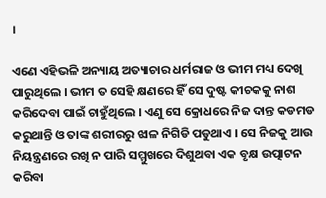।

ଏଣେ ଏହିଭଳି ଅନ୍ୟାୟ ଅତ୍ୟାଚାର ଧର୍ମରାଜ ଓ ଭୀମ ମଧ୍ୟ ଦେଖି ପାରୁଥିଲେ । ଭୀମ ତ ସେହି କ୍ଷଣରେ ହିଁ ସେ ଦୁଷ୍ଟ କୀଚକକୁ ନାଶ କରିଦେବା ପାଇଁ ଚାହୁଁଥିଲେ । ଏଣୁ ସେ କ୍ରୋଧରେ ନିଜ ଦାନ୍ତ କଡମଡ କରୁଥାନ୍ତି ଓ ତାଙ୍କ ଶରୀରରୁ ଝାଳ ନିଗିଡି ପଡୁଥାଏ । ସେ ନିଜକୁ ଆଉ ନିୟନ୍ତ୍ରଣରେ ରଖି ନ ପାରି ସମ୍ମୁଖରେ ଦିଶୁଥବା ଏକ ବୃକ୍ଷ ଉତ୍ପାଟନ କରିବା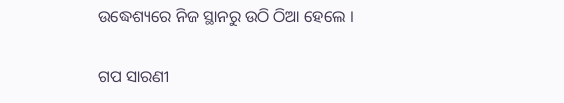ଉଦ୍ଧେଶ୍ୟରେ ନିଜ ସ୍ଥାନରୁ ଉଠି ଠିଆ ହେଲେ ।


ଗପ ସାରଣୀ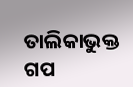ତାଲିକାଭୁକ୍ତ ଗପ